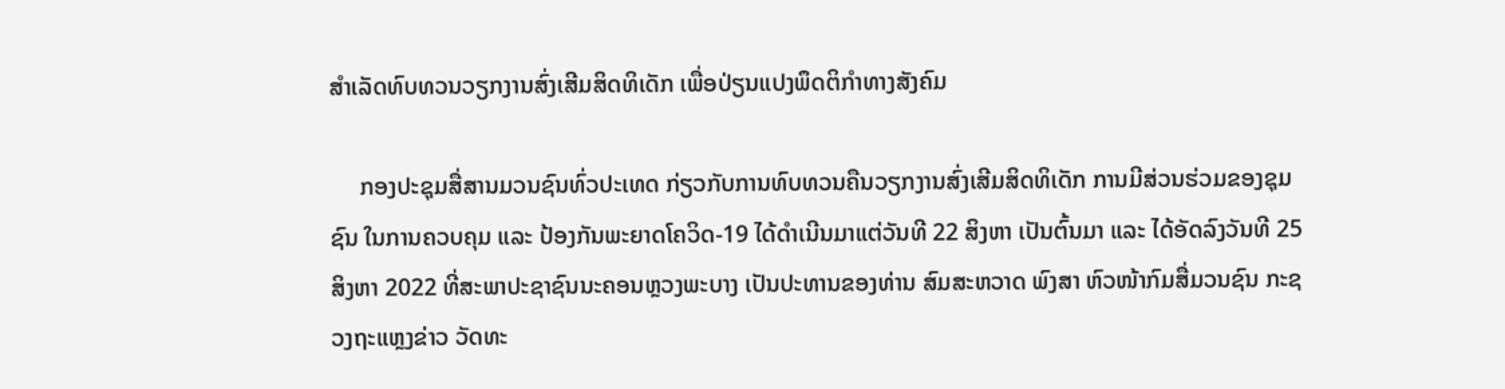ສໍາເລັດທົບທວນວຽກງານສົ່ງເສີມສິດທິເດັກ ເພື່ອປ່ຽນແປງພຶດຕິກໍາທາງສັງຄົມ

     ກອງປະຊຸມສື່ສານມວນຊົນທົ່ວປະເທດ ກ່ຽວກັບການທົບທວນຄືນວຽກງານສົ່ງເສີມສິດທິເດັກ ການມີສ່ວນຮ່ວມຂອງຊຸມຊົນ ໃນການຄວບຄຸມ ແລະ ປ້ອງກັນພະຍາດໂຄວິດ-19 ໄດ້ດໍາເນີນມາແຕ່ວັນທີ 22 ສິງຫາ ເປັນຕົ້ນມາ ແລະ ໄດ້ອັດລົງວັນທີ 25 ສິງຫາ 2022 ທີ່ສະພາປະຊາຊົນນະຄອນຫຼວງພະບາງ ເປັນປະທານຂອງທ່ານ ສົມສະຫວາດ ພົງສາ ຫົວໜ້າກົມສື່ມວນຊົນ ກະຊວງຖະແຫຼງຂ່າວ ວັດທະ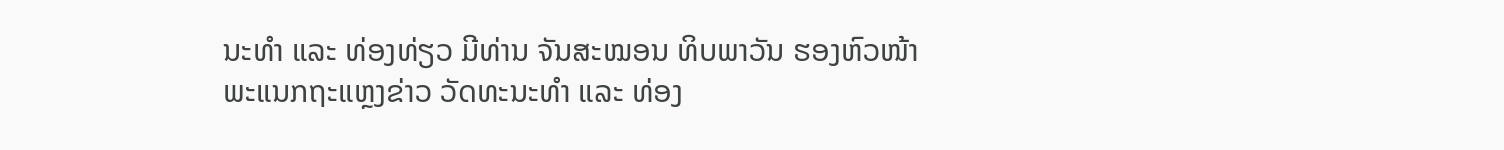ນະທໍາ ແລະ ທ່ອງທ່ຽວ ມີທ່ານ ຈັນສະໝອນ ທິບພາວັນ ຮອງຫົວໜ້າພະແນກຖະແຫຼງຂ່າວ ວັດທະນະທໍາ ແລະ ທ່ອງ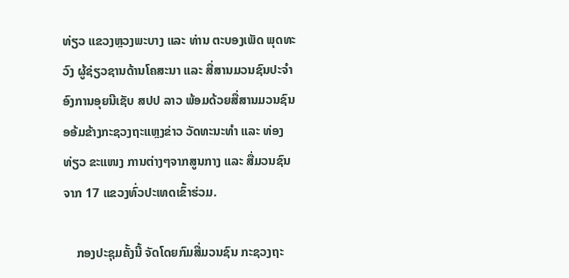ທ່ຽວ ແຂວງຫຼວງພະບາງ ແລະ ທ່ານ ຕະບອງເພັດ ພຸດທະວົງ ຜູ້ຊ່ຽວຊານດ້ານໂຄສະນາ ແລະ ສື່ສານມວນຊົນປະຈໍາອົງການອຸຍນີເຊັບ ສປປ ລາວ ພ້ອມດ້ວຍສື່ສານມວນຊົນອອ້ມຂ້າງກະຊວງຖະແຫຼງຂ່າວ ວັດທະນະທໍາ ແລະ ທ່ອງທ່ຽວ ຂະແໜງ ການຕ່າງໆຈາກສູນກາງ ແລະ ສື່ມວນຊົນຈາກ 17 ແຂວງທົ່ວປະເທດເຂົ້າຮ່ວມ.

    ກອງປະຊຸມຄັ້ງນີ້ ຈັດໂດຍກົມສື່ມວນຊົນ ກະຊວງຖະ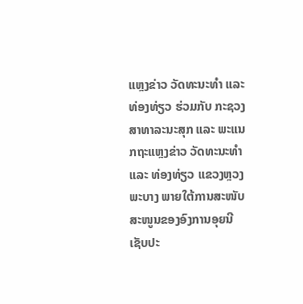ແຫຼງຂ່າວ ວັດທະນະທໍາ ແລະ ທ່ອງທ່ຽວ ຮ່ວມກັບ ກະຊວງສາທາລະນະສຸກ ແລະ ພະແນກຖະແຫຼງຂ່າວ ວັດທະນະທໍາ ແລະ ທ່ອງທ່ຽວ ແຂວງຫຼວງພະບາງ ພາຍໃຕ້ການສະໜັບສະໜູນຂອງອົງການອຸຍນີເຊັບປະ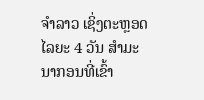ຈໍາລາວ ເຊິ່ງຕະຫຼອດໄລຍະ 4 ວັນ ສໍາມະນາກອນທີ່ເຂົ້າ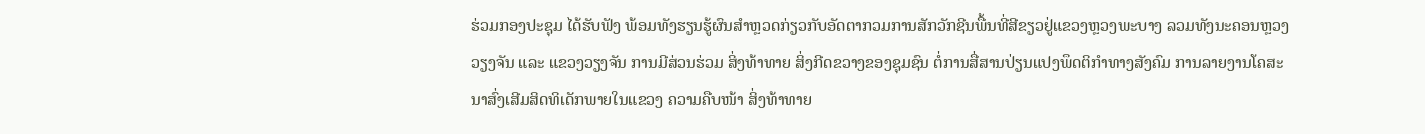ຮ່ວມກອງປະຊຸມ ໄດ້ຮັບຟັງ ພ້ອມທັງຮຽນຮູ້ຜົນສໍາຫຼວດກ່ຽວກັບອັດຕາກວມການສັກວັກຊີນພື້ນທີ່ສີຂຽວຢູ່ແຂວງຫຼວງພະບາງ ລວມທັງນະຄອນຫຼວງວຽງຈັນ ແລະ ແຂວງວຽງຈັນ ການມີສ່ວນຮ່ວມ ສິ່ງທ້າທາຍ ສິ່ງກີດຂວາງຂອງຊຸມຊົນ ຕໍ່ການສື່ສານປ່ຽນແປງພຶດຕິກໍາທາງສັງຄົມ ການລາຍງານໂຄສະນາສົ່ງເສີມສິດທິເດັກພາຍໃນແຂວງ ຄວາມຄືບໜ້າ ສິ່ງທ້າທາຍ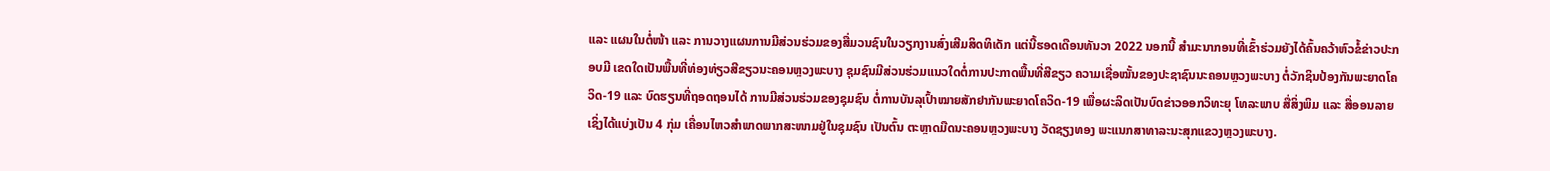ແລະ ແຜນໃນຕໍ່ໜ້າ ແລະ ການວາງແຜນການມີສ່ວນຮ່ວມຂອງສື່ມວນຊົນໃນວຽກງານສົ່ງເສີມສິດທິເດັກ ແຕ່ນີ້ຮອດເດືອນທັນວາ 2022 ນອກນີ້ ສໍາມະນາກອນທີ່ເຂົ້າຮ່ວມຍັງໄດ້ຄົ້ນຄວ້າຫົວຂໍ້ຂ່າວປະກອບມີ ເຂດໃດເປັນພື້ນທີ່ທ່ອງທ່ຽວສີຂຽວນະຄອນຫຼວງພະບາງ ຊຸມຊົນມີສ່ວນຮ່ວມແນວໃດຕໍ່ການປະກາດພື້ນທີ່ສີຂຽວ ຄວາມເຊື່ອໝັ້ນຂອງປະຊາຊົນນະຄອນຫຼວງພະບາງ ຕໍ່ວັກຊິນປ້ອງກັນພະຍາດໂຄວິດ-19 ແລະ ບົດຮຽນທີ່ຖອດຖອນໄດ້ ການມີສ່ວນຮ່ວມຂອງຊຸມຊົນ ຕໍ່ການບັນລຸເປົ້າໝາຍສັກຢາກັນພະຍາດໂຄວິດ-19 ເພື່ອຜະລິດເປັນບົດຂ່າວອອກວິທະຍຸ ໂທລະພາບ ສື່ສິ່ງພິມ ແລະ ສື່ອອນລາຍ ເຊິ່ງໄດ້ແບ່ງເປັນ 4 ກຸ່ມ ເຄື່ອນໄຫວສໍາພາດພາກສະໜາມຢູ່ໃນຊຸມຊົນ ເປັນຕົ້ນ ຕະຫຼາດມືດນະຄອນຫຼວງພະບາງ ວັດຊຽງທອງ ພະແນກສາທາລະນະສຸກແຂວງຫຼວງພະບາງ.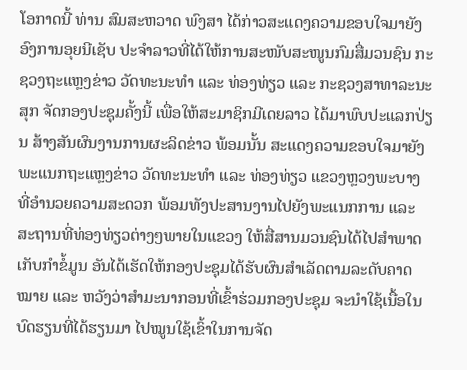ໂອກາດນີ້ ທ່ານ ສົມສະຫວາດ ພົງສາ ໄດ້ກ່າວສະແດງຄວາມຂອບໃຈມາຍັງອົງການອຸຍນີເຊັບ ປະຈໍາລາວທີ່ໄດ້ໃຫ້ການສະໜັບສະໜູນກົມສື່ມວນຊົນ ກະຊວງຖະແຫຼງຂ່າວ ວັດທະນະທໍາ ແລະ ທ່ອງທ່ຽວ ແລະ ກະຊວງສາທາລະນະສຸກ ຈັດກອງປະຊຸມຄັ້ງນີ້ ເພື່ອໃຫ້ສະມາຊິກມີເດຍລາວ ໄດ້ມາພົບປະແລກປ່ຽນ ສ້າງສັນຜົນງານການຜະລິດຂ່າວ ພ້ອມນັ້ນ ສະແດງຄວາມຂອບໃຈມາຍັງພະແນກຖະແຫຼງຂ່າວ ວັດທະນະທໍາ ແລະ ທ່ອງທ່ຽວ ແຂວງຫຼວງພະບາງ ທີ່ອໍານວຍຄວາມສະດວກ ພ້ອມທັງປະສານງານໄປຍັງພະແນກການ ແລະ ສະຖານທີ່ທ່ອງທ່ຽວຕ່າງໆພາຍໃນແຂວງ ໃຫ້ສື່ສານມວນຊົນໄດ້ໄປສໍາພາດ ເກັບກໍາຂໍ້ມູນ ອັນໄດ້ເຮັດໃຫ້ກອງປະຊຸມໄດ້ຮັບຜົນສໍາເລັດຕາມລະດັບຄາດໝາຍ ແລະ ຫວັງວ່າສໍາມະນາກອນທີ່ເຂົ້າຮ່ວມກອງປະຊຸມ ຈະນໍາໃຊ້ເນື້ອໃນບົດຮຽນທີ່ໄດ້ຮຽນມາ ໄປໝູນໃຊ້ເຂົ້າໃນການຈັດ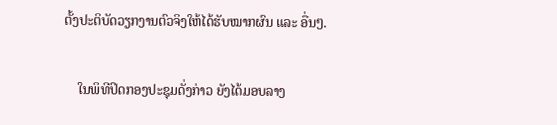ຕັ້ງປະຕິບັດວຽກງານຕົວຈິງໃຫ້ໄດ້ຮັບໝາກຜົນ ແລະ ອື່ນໆ.

    ໃນພິທີປິດກອງປະຊຸມດັ່ງກ່າວ ຍັງໄດ້ມອບລາງ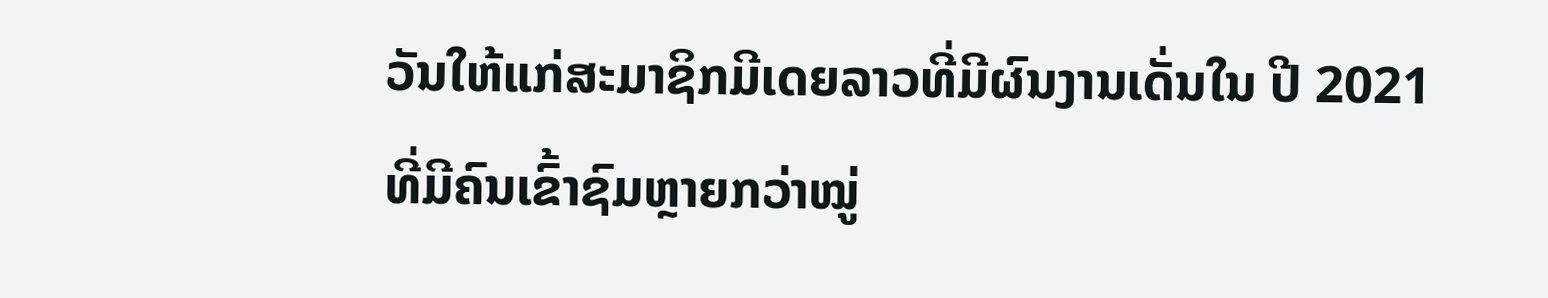ວັນໃຫ້ແກ່ສະມາຊິກມີເດຍລາວທີ່ມີຜົນງານເດັ່ນໃນ ປີ 2021 ທີ່ມີຄົນເຂົ້າຊົມຫຼາຍກວ່າໝູ່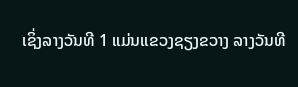ເຊິ່ງລາງວັນທີ 1 ແມ່ນແຂວງຊຽງຂວາງ ລາງວັນທີ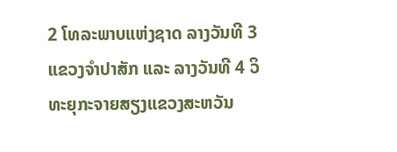2 ໂທລະພາບແຫ່ງຊາດ ລາງວັນທີ 3 ແຂວງຈໍາປາສັກ ແລະ ລາງວັນທີ 4 ວິທະຍຸກະຈາຍສຽງແຂວງສະຫວັນ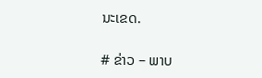ນະເຂດ.

# ຂ່າວ – ພາບ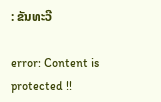: ຂັນທະວີ

error: Content is protected !!